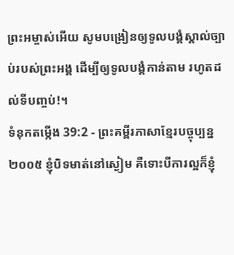ព្រះអម្ចាស់អើយ សូមបង្រៀនឲ្យទូលបង្គំស្គាល់ច្បាប់របស់ព្រះអង្គ ដើម្បីឲ្យទូលបង្គំកាន់តាម រហូតដល់ទីបញ្ចប់!។
ទំនុកតម្កើង 39:2 - ព្រះគម្ពីរភាសាខ្មែរបច្ចុប្បន្ន ២០០៥ ខ្ញុំបិទមាត់នៅស្ងៀម គឺទោះបីការល្អក៏ខ្ញុំ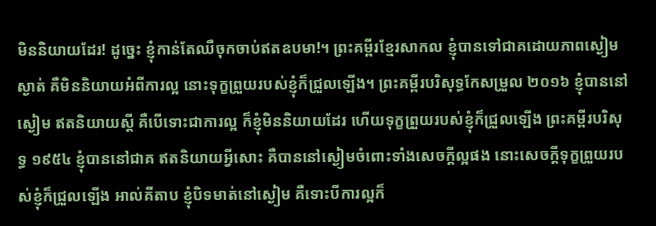មិននិយាយដែរ! ដូច្នេះ ខ្ញុំកាន់តែឈឺចុកចាប់ឥតឧបមា!។ ព្រះគម្ពីរខ្មែរសាកល ខ្ញុំបានទៅជាគដោយភាពស្ងៀមស្ងាត់ គឺមិននិយាយអំពីការល្អ នោះទុក្ខព្រួយរបស់ខ្ញុំក៏ជ្រួលឡើង។ ព្រះគម្ពីរបរិសុទ្ធកែសម្រួល ២០១៦ ខ្ញុំបាននៅស្ងៀម ឥតនិយាយស្ដី គឺបើទោះជាការល្អ ក៏ខ្ញុំមិននិយាយដែរ ហើយទុក្ខព្រួយរបស់ខ្ញុំក៏ជ្រួលឡើង ព្រះគម្ពីរបរិសុទ្ធ ១៩៥៤ ខ្ញុំបាននៅជាគ ឥតនិយាយអ្វីសោះ គឺបាននៅស្ងៀមចំពោះទាំងសេចក្ដីល្អផង នោះសេចក្ដីទុក្ខព្រួយរបស់ខ្ញុំក៏ជ្រួលឡើង អាល់គីតាប ខ្ញុំបិទមាត់នៅស្ងៀម គឺទោះបីការល្អក៏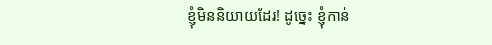ខ្ញុំមិននិយាយដែរ! ដូច្នេះ ខ្ញុំកាន់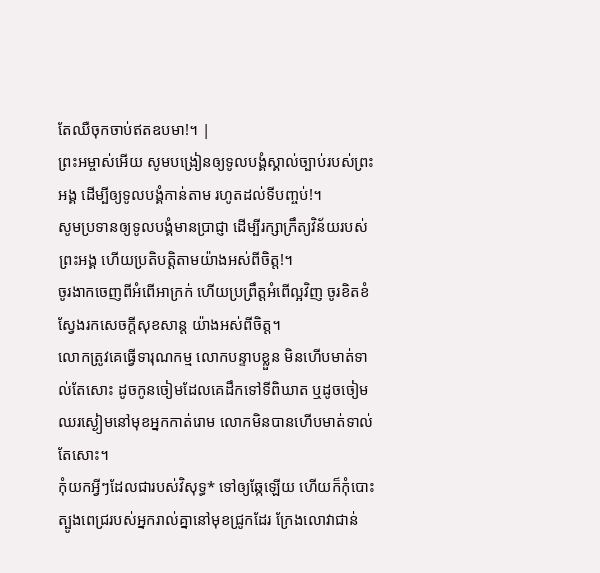តែឈឺចុកចាប់ឥតឧបមា!។ |
ព្រះអម្ចាស់អើយ សូមបង្រៀនឲ្យទូលបង្គំស្គាល់ច្បាប់របស់ព្រះអង្គ ដើម្បីឲ្យទូលបង្គំកាន់តាម រហូតដល់ទីបញ្ចប់!។
សូមប្រទានឲ្យទូលបង្គំមានប្រាជ្ញា ដើម្បីរក្សាក្រឹត្យវិន័យរបស់ព្រះអង្គ ហើយប្រតិបត្តិតាមយ៉ាងអស់ពីចិត្ត!។
ចូរងាកចេញពីអំពើអាក្រក់ ហើយប្រព្រឹត្តអំពើល្អវិញ ចូរខិតខំស្វែងរកសេចក្ដីសុខសាន្ត យ៉ាងអស់ពីចិត្ត។
លោកត្រូវគេធ្វើទារុណកម្ម លោកបន្ទាបខ្លួន មិនហើបមាត់ទាល់តែសោះ ដូចកូនចៀមដែលគេដឹកទៅទីពិឃាត ឬដូចចៀមឈរស្ងៀមនៅមុខអ្នកកាត់រោម លោកមិនបានហើបមាត់ទាល់តែសោះ។
កុំយកអ្វីៗដែលជារបស់វិសុទ្ធ* ទៅឲ្យឆ្កែឡើយ ហើយក៏កុំបោះត្បូងពេជ្ររបស់អ្នករាល់គ្នានៅមុខជ្រូកដែរ ក្រែងលោវាជាន់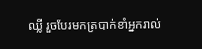ឈ្លី រួចបែរមកត្របាក់ខាំអ្នករាល់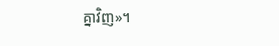គ្នាវិញ»។